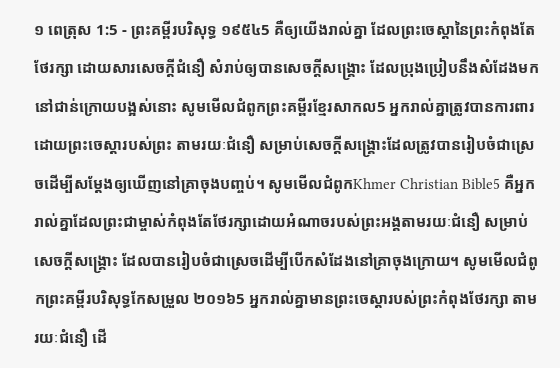១ ពេត្រុស 1:5 - ព្រះគម្ពីរបរិសុទ្ធ ១៩៥៤5 គឺឲ្យយើងរាល់គ្នា ដែលព្រះចេស្តានៃព្រះកំពុងតែថែរក្សា ដោយសារសេចក្ដីជំនឿ សំរាប់ឲ្យបានសេចក្ដីសង្គ្រោះ ដែលប្រុងប្រៀបនឹងសំដែងមកនៅជាន់ក្រោយបង្អស់នោះ សូមមើលជំពូកព្រះគម្ពីរខ្មែរសាកល5 អ្នករាល់គ្នាត្រូវបានការពារដោយព្រះចេស្ដារបស់ព្រះ តាមរយៈជំនឿ សម្រាប់សេចក្ដីសង្គ្រោះដែលត្រូវបានរៀបចំជាស្រេចដើម្បីសម្ដែងឲ្យឃើញនៅគ្រាចុងបញ្ចប់។ សូមមើលជំពូកKhmer Christian Bible5 គឺអ្នករាល់គ្នាដែលព្រះជាម្ចាស់កំពុងតែថែរក្សាដោយអំណាចរបស់ព្រះអង្គតាមរយៈជំនឿ សម្រាប់សេចក្ដីសង្គ្រោះ ដែលបានរៀបចំជាស្រេចដើម្បីបើកសំដែងនៅគ្រាចុងក្រោយ។ សូមមើលជំពូកព្រះគម្ពីរបរិសុទ្ធកែសម្រួល ២០១៦5 អ្នករាល់គ្នាមានព្រះចេស្តារបស់ព្រះកំពុងថែរក្សា តាមរយៈជំនឿ ដើ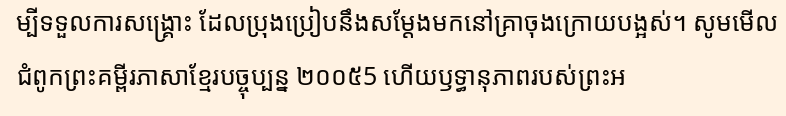ម្បីទទួលការសង្គ្រោះ ដែលប្រុងប្រៀបនឹងសម្តែងមកនៅគ្រាចុងក្រោយបង្អស់។ សូមមើលជំពូកព្រះគម្ពីរភាសាខ្មែរបច្ចុប្បន្ន ២០០៥5 ហើយឫទ្ធានុភាពរបស់ព្រះអ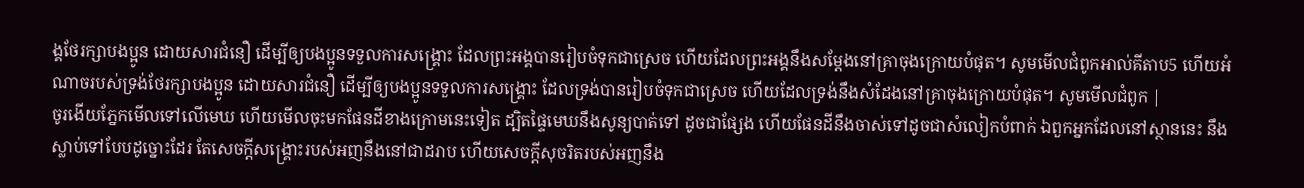ង្គថែរក្សាបងប្អូន ដោយសារជំនឿ ដើម្បីឲ្យបងប្អូនទទួលការសង្គ្រោះ ដែលព្រះអង្គបានរៀបចំទុកជាស្រេច ហើយដែលព្រះអង្គនឹងសម្តែងនៅគ្រាចុងក្រោយបំផុត។ សូមមើលជំពូកអាល់គីតាប5 ហើយអំណាចរបស់ទ្រង់ថែរក្សាបងប្អូន ដោយសារជំនឿ ដើម្បីឲ្យបងប្អូនទទួលការសង្គ្រោះ ដែលទ្រង់បានរៀបចំទុកជាស្រេច ហើយដែលទ្រង់នឹងសំដែងនៅគ្រាចុងក្រោយបំផុត។ សូមមើលជំពូក |
ចូរងើយភ្នែកមើលទៅលើមេឃ ហើយមើលចុះមកផែនដីខាងក្រោមនេះទៀត ដ្បិតផ្ទៃមេឃនឹងសូន្យបាត់ទៅ ដូចជាផ្សែង ហើយផែនដីនឹងចាស់ទៅដូចជាសំលៀកបំពាក់ ឯពួកអ្នកដែលនៅស្ថាននេះ នឹងស្លាប់ទៅបែបដូច្នោះដែរ តែសេចក្ដីសង្គ្រោះរបស់អញនឹងនៅជាដរាប ហើយសេចក្ដីសុចរិតរបស់អញនឹង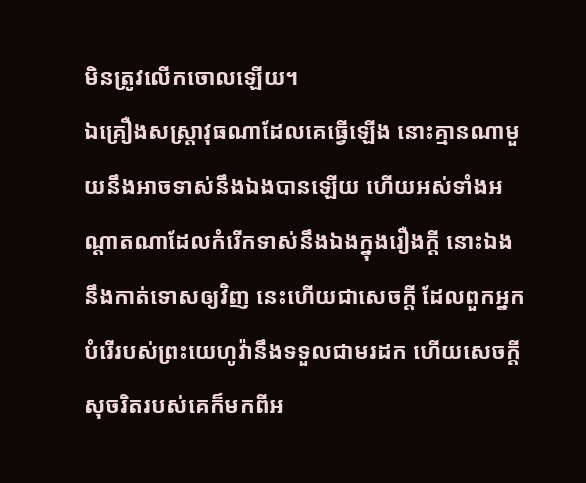មិនត្រូវលើកចោលឡើយ។
ឯគ្រឿងសស្ត្រាវុធណាដែលគេធ្វើឡើង នោះគ្មានណាមួយនឹងអាចទាស់នឹងឯងបានឡើយ ហើយអស់ទាំងអណ្តាតណាដែលកំរើកទាស់នឹងឯងក្នុងរឿងក្តី នោះឯងនឹងកាត់ទោសឲ្យវិញ នេះហើយជាសេចក្ដី ដែលពួកអ្នកបំរើរបស់ព្រះយេហូវ៉ានឹងទទួលជាមរដក ហើយសេចក្ដីសុចរិតរបស់គេក៏មកពីអ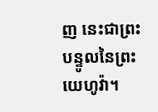ញ នេះជាព្រះបន្ទូលនៃព្រះយេហូវ៉ា។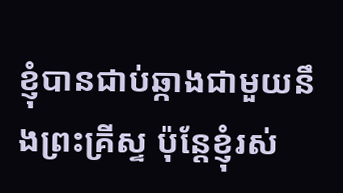ខ្ញុំបានជាប់ឆ្កាងជាមួយនឹងព្រះគ្រីស្ទ ប៉ុន្តែខ្ញុំរស់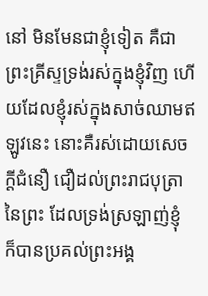នៅ មិនមែនជាខ្ញុំទៀត គឺជាព្រះគ្រីស្ទទ្រង់រស់ក្នុងខ្ញុំវិញ ហើយដែលខ្ញុំរស់ក្នុងសាច់ឈាមឥឡូវនេះ នោះគឺរស់ដោយសេចក្ដីជំនឿ ជឿដល់ព្រះរាជបុត្រានៃព្រះ ដែលទ្រង់ស្រឡាញ់ខ្ញុំ ក៏បានប្រគល់ព្រះអង្គ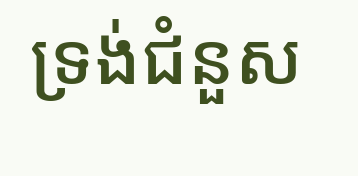ទ្រង់ជំនួស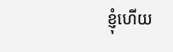ខ្ញុំហើយ